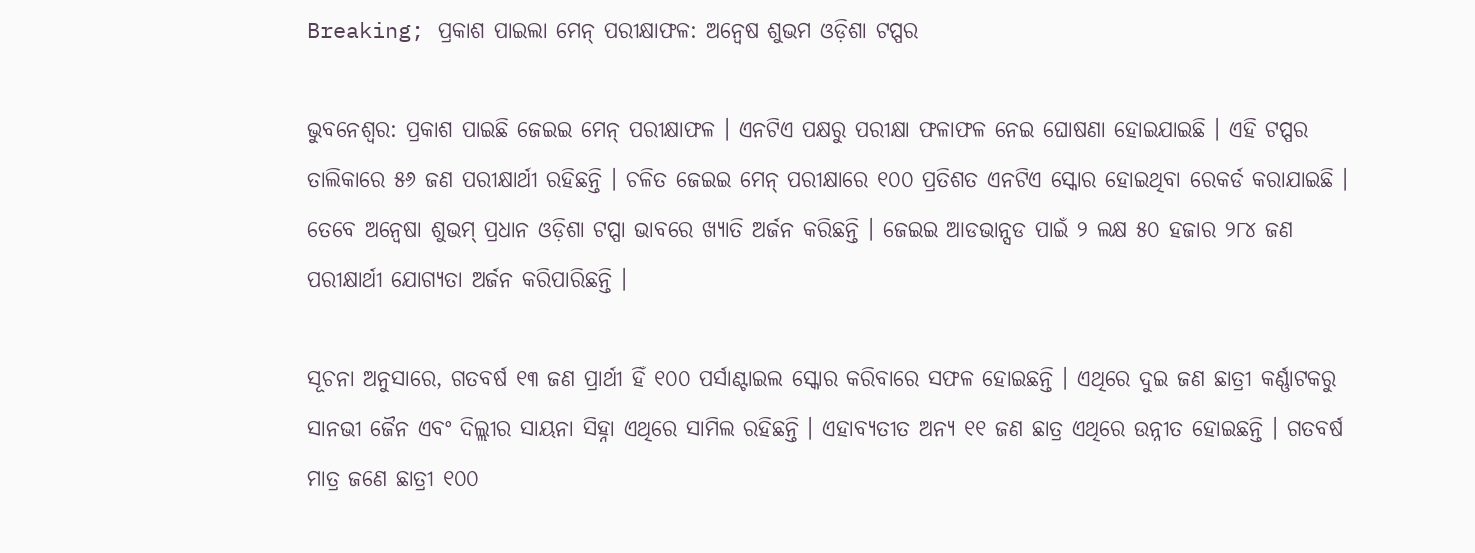Breaking; ପ୍ରକାଶ ପାଇଲା ମେନ୍ ପରୀକ୍ଷାଫଳ: ଅନ୍ୱେଷ ଶୁଭମ ଓଡ଼ିଶା ଟପ୍ପର

ଭୁବନେଶ୍ୱର: ପ୍ରକାଶ ପାଇଛି ଜେଇଇ ମେନ୍ ପରୀକ୍ଷାଫଳ । ଏନଟିଏ ପକ୍ଷରୁ ପରୀକ୍ଷା ଫଳାଫଳ ନେଇ ଘୋଷଣା ହୋଇଯାଇଛି । ଏହି ଟପ୍ପର ତାଲିକାରେ ୫୬ ଜଣ ପରୀକ୍ଷାର୍ଥୀ ରହିଛନ୍ତି । ଚଳିତ ଜେଇଇ ମେନ୍ ପରୀକ୍ଷାରେ ୧୦୦ ପ୍ରତିଶତ ଏନଟିଏ ସ୍କୋର ହୋଇଥିବା ରେକର୍ଡ କରାଯାଇଛି । ତେବେ ଅନ୍ୱେଷା ଶୁଭମ୍ ପ୍ରଧାନ ଓଡ଼ିଶା ଟପ୍ପା ଭାବରେ ଖ୍ୟାତି ଅର୍ଜନ କରିଛନ୍ତି । ଜେଇଇ ଆଡଭାନ୍ସଡ ପାଇଁ ୨ ଲକ୍ଷ ୫୦ ହଜାର ୨୮୪ ଜଣ ପରୀକ୍ଷାର୍ଥୀ ଯୋଗ୍ୟତା ଅର୍ଜନ କରିପାରିଛନ୍ତି ।

ସୂଚନା ଅନୁସାରେ, ଗତବର୍ଷ ୧୩ ଜଣ ପ୍ରାର୍ଥୀ ହିଁ ୧୦୦ ପର୍ସାଣ୍ଟାଇଲ ସ୍କୋର କରିବାରେ ସଫଳ ହୋଇଛନ୍ତି । ଏଥିରେ ଦୁଇ ଜଣ ଛାତ୍ରୀ କର୍ଣ୍ଣାଟକରୁ ସାନଭୀ ଜୈନ ଏବଂ ଦିଲ୍ଲୀର ସାୟନା ସିହ୍ନା ଏଥିରେ ସାମିଲ ରହିଛନ୍ତି । ଏହାବ୍ୟତୀତ ଅନ୍ୟ ୧୧ ଜଣ ଛାତ୍ର ଏଥିରେ ଉନ୍ନୀତ ହୋଇଛନ୍ତି । ଗତବର୍ଷ ମାତ୍ର ଜଣେ ଛାତ୍ରୀ ୧୦୦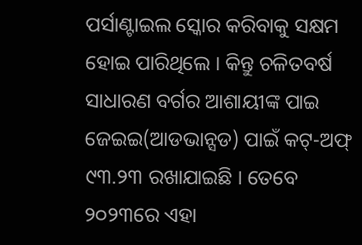ପର୍ସାଣ୍ଟାଇଲ ସ୍କୋର କରିବାକୁ ସକ୍ଷମ ହୋଇ ପାରିଥିଲେ । କିନ୍ତୁ ଚଳିତବର୍ଷ ସାଧାରଣ ବର୍ଗର ଆଶାୟୀଙ୍କ ପାଇ ଜେଇଇ(ଆଡଭାନ୍ସଡ) ପାଇଁ କଟ୍-ଅଫ୍ ୯୩.୨୩ ରଖାଯାଇଛି । ତେବେ ୨୦୨୩ରେ ଏହା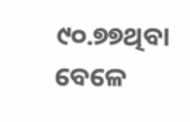୯୦.୭୭ଥିବା ବେଳେ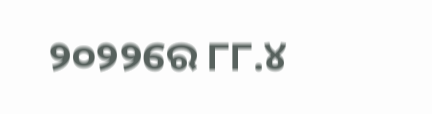୨୦୨୨ରେ ୮୮.୪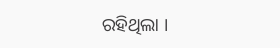ରହିଥିଲା ।